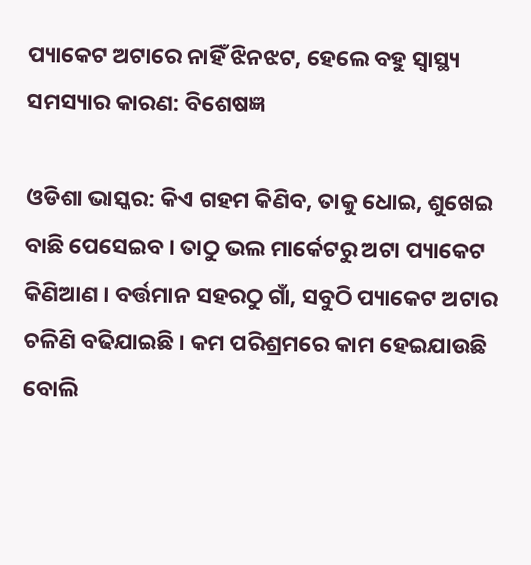ପ୍ୟାକେଟ ଅଟାରେ ନାହିଁ ଝିନଝଟ, ହେଲେ ବହୁ ସ୍ୱାସ୍ଥ୍ୟ ସମସ୍ୟାର କାରଣ: ବିଶେଷଜ୍ଞ

ଓଡିଶା ଭାସ୍କର: କିଏ ଗହମ କିଣିବ, ତାକୁ ଧୋଇ, ଶୁଖେଇ ବାଛି ପେସେଇବ । ତାଠୁ ଭଲ ମାର୍କେଟରୁ ଅଟା ପ୍ୟାକେଟ କିଣିଆଣ । ବର୍ତ୍ତମାନ ସହରଠୁ ଗାଁ, ସବୁଠି ପ୍ୟାକେଟ ଅଟାର ଚଳିଣି ବଢିଯାଇଛି । କମ ପରିଶ୍ରମରେ କାମ ହେଇଯାଉଛି ବୋଲି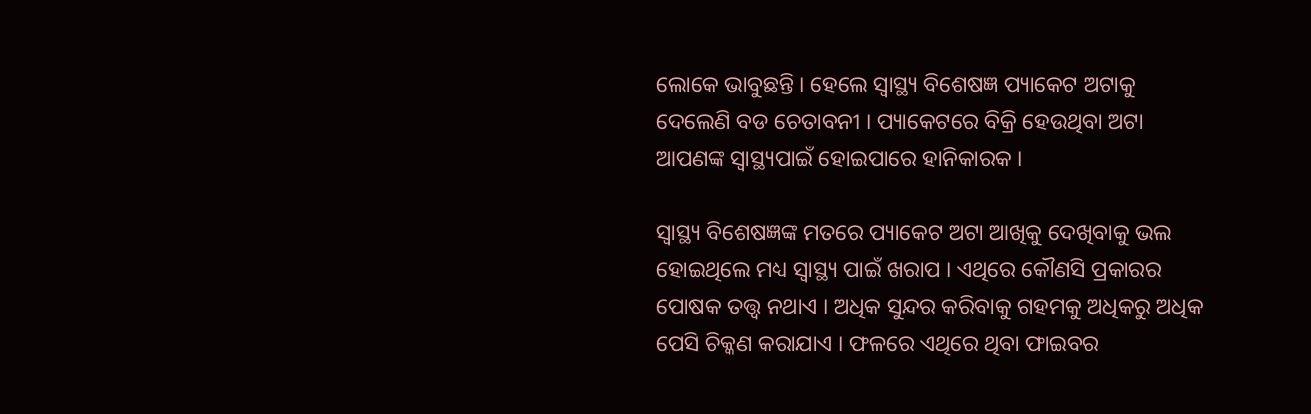ଲୋକେ ଭାବୁଛନ୍ତି । ହେଲେ ସ୍ୱାସ୍ଥ୍ୟ ବିଶେଷଜ୍ଞ ପ୍ୟାକେଟ ଅଟାକୁ ଦେଲେଣି ବଡ ଚେତାବନୀ । ପ୍ୟାକେଟରେ ବିକ୍ରି ହେଉଥିବା ଅଟା ଆପଣଙ୍କ ସ୍ୱାସ୍ଥ୍ୟପାଇଁ ହୋଇପାରେ ହାନିକାରକ ।

ସ୍ୱାସ୍ଥ୍ୟ ବିଶେଷଜ୍ଞଙ୍କ ମତରେ ପ୍ୟାକେଟ ଅଟା ଆଖିକୁ ଦେଖିବାକୁ ଭଲ ହୋଇଥିଲେ ମଧ୍ୟ ସ୍ୱାସ୍ଥ୍ୟ ପାଇଁ ଖରାପ । ଏଥିରେ କୌଣସି ପ୍ରକାରର ପୋଷକ ତତ୍ତ୍ୱ ନଥାଏ । ଅଧିକ ସୁନ୍ଦର କରିବାକୁ ଗହମକୁ ଅଧିକରୁ ଅଧିକ ପେସି ଚିକ୍କଣ କରାଯାଏ । ଫଳରେ ଏଥିରେ ଥିବା ଫାଇବର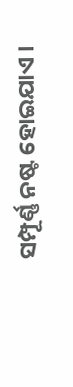ସମ୍ପୂର୍ଣ୍ଣ ନଷ୍ଟ ହୋଇଯାଏ ।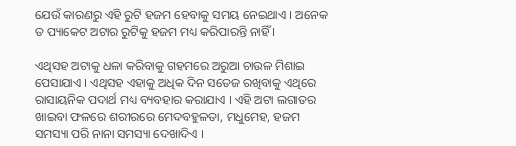ଯେଉଁ କାରଣରୁ ଏହି ରୁଟି ହଜମ ହେବାକୁ ସମୟ ନେଇଥାଏ । ଅନେକ ତ ପ୍ୟାକେଟ ଅଟାର ରୁଟିକୁ ହଜମ ମଧ୍ୟ କରିପାରନ୍ତି ନାହିଁ ।

ଏଥିସହ ଅଟାକୁ ଧଳା କରିବାକୁ ଗହମରେ ଅରୁଆ ଚାଉଳ ମିଶାଇ ପେସାଯାଏ । ଏଥିସହ ଏହାକୁ ଅଧିକ ଦିନ ସତେଜ ରଖିବାକୁ ଏଥିରେ ରାସାୟନିକ ପଦାର୍ଥ ମଧ୍ୟ ବ୍ୟବହାର କରାଯାଏ । ଏହି ଅଟା ଲଗାତର ଖାଇବା ଫଳରେ ଶରୀରରେ ମେଦବହୁଳତା, ମଧୁମେହ, ହଜମ ସମସ୍ୟା ପରି ନାନା ସମସ୍ୟା ଦେଖାଦିଏ ।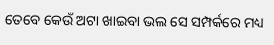ତେବେ କେଉଁ ଅଟା ଖାଇବା ଭଲ ସେ ସମ୍ପର୍କରେ ମଧ୍ୟ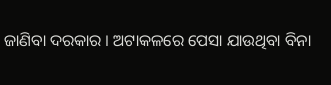ଜାଣିବା ଦରକାର । ଅଟାକଳରେ ପେସା ଯାଉଥିବା ବିନା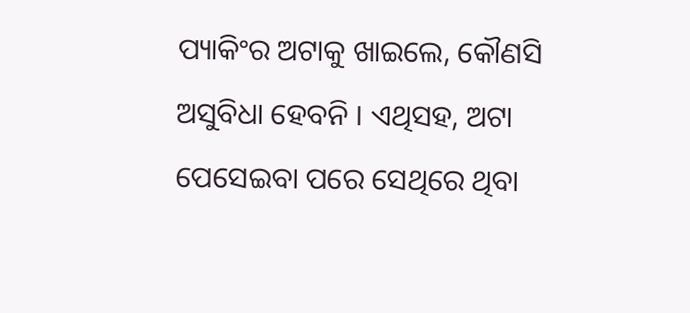ପ୍ୟାକିଂର ଅଟାକୁ ଖାଇଲେ, କୌଣସି ଅସୁବିଧା ହେବନି । ଏଥିସହ, ଅଟା ପେସେଇବା ପରେ ସେଥିରେ ଥିବା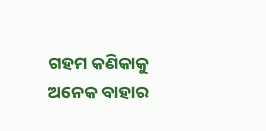ଗହମ କଣିକାକୁ ଅନେକ ବାହାର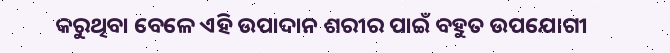କରୁଥିବା ବେଳେ ଏହି ଉପାଦାନ ଶରୀର ପାଇଁ ବହୁତ ଉପଯୋଗୀ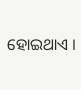ହୋଇଥାଏ ।